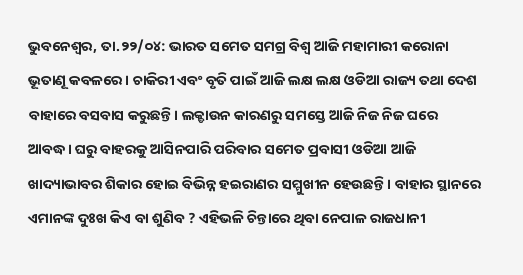ଭୁବନେଶ୍ୱର, ତା.୨୨/୦୪: ଭାରତ ସମେତ ସମଗ୍ର ବିଶ୍ୱ ଆଜି ମହାମାରୀ କରୋନା ଭୂତାଣୂ କବଳରେ। ଚାକିରୀ ଏବଂ ବୃତି ପାଇଁ ଆଜି ଲକ୍ଷ ଲକ୍ଷ ଓଡିଆ ରାଜ୍ୟ ତଥା ଦେଶ ବାହାରେ ବସବାସ କରୁଛନ୍ତି। ଲକ୍ଡାଉନ କାରଣରୁ ସମସ୍ତେ ଆଜି ନିଜ ନିଜ ଘରେ ଆବଦ୍ଧ। ଘରୁ ବାହରକୁ ଆସିନପାରି ପରିବାର ସମେତ ପ୍ରବାସୀ ଓଡିଆ ଆଜି ଖାଦ୍ୟାଭାବର ଶିକାର ହୋଇ ବିଭିନ୍ନ ହଇରାଣର ସମ୍ମୁଖୀନ ହେଉଛନ୍ତି। ବାହାର ସ୍ଥାନରେ ଏମାନଙ୍କ ଦୁଃଖ କିଏ ବା ଶୁଣିବ ? ଏହିଭଳି ଚିନ୍ତାରେ ଥିବା ନେପାଳ ରାଜଧାନୀ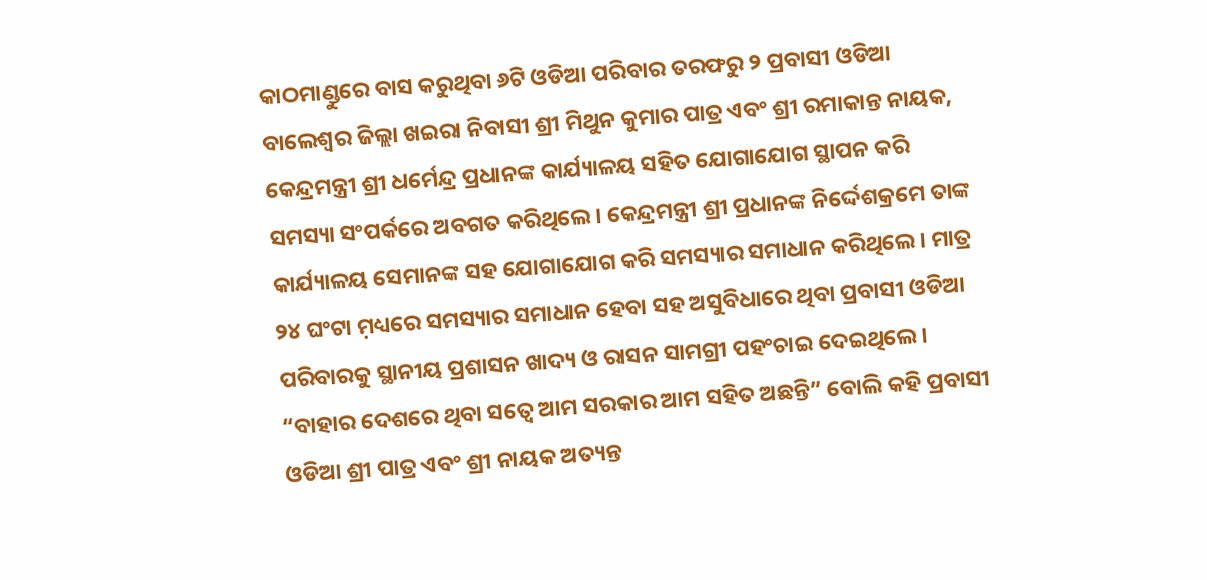କାଠମାଣ୍ଡୁରେ ବାସ କରୁଥିବା ୬ଟି ଓଡିଆ ପରିବାର ତରଫରୁ ୨ ପ୍ରବାସୀ ଓଡିଆ ବାଲେଶ୍ୱର ଜିଲ୍ଲା ଖଇରା ନିବାସୀ ଶ୍ରୀ ମିଥୁନ କୁମାର ପାତ୍ର ଏବଂ ଶ୍ରୀ ରମାକାନ୍ତ ନାୟକ, କେନ୍ଦ୍ରମନ୍ତ୍ରୀ ଶ୍ରୀ ଧର୍ମେନ୍ଦ୍ର ପ୍ରଧାନଙ୍କ କାର୍ଯ୍ୟାଳୟ ସହିତ ଯୋଗାଯୋଗ ସ୍ଥାପନ କରି ସମସ୍ୟା ସଂପର୍କରେ ଅବଗତ କରିଥିଲେ। କେନ୍ଦ୍ରମନ୍ତ୍ରୀ ଶ୍ରୀ ପ୍ରଧାନଙ୍କ ନିର୍ଦ୍ଦେଶକ୍ରମେ ତାଙ୍କ କାର୍ଯ୍ୟାଳୟ ସେମାନଙ୍କ ସହ ଯୋଗାଯୋଗ କରି ସମସ୍ୟାର ସମାଧାନ କରିଥିଲେ। ମାତ୍ର ୨୪ ଘଂଟା ମ଼ଧ୍ୟରେ ସମସ୍ୟାର ସମାଧାନ ହେବା ସହ ଅସୁବିଧାରେ ଥିବା ପ୍ରବାସୀ ଓଡିଆ ପରିବାରକୁ ସ୍ଥାନୀୟ ପ୍ରଶାସନ ଖାଦ୍ୟ ଓ ରାସନ ସାମଗ୍ରୀ ପହଂଚାଇ ଦେଇଥିଲେ। “ବାହାର ଦେଶରେ ଥିବା ସତ୍ୱେ ଆମ ସରକାର ଆମ ସହିତ ଅଛନ୍ତି” ବୋଲି କହି ପ୍ରବାସୀ ଓଡିଆ ଶ୍ରୀ ପାତ୍ର ଏବଂ ଶ୍ରୀ ନାୟକ ଅତ୍ୟନ୍ତ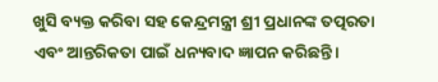ଖୁସି ବ୍ୟକ୍ତ କରିବା ସହ କେନ୍ଦ୍ରମନ୍ତ୍ରୀ ଶ୍ରୀ ପ୍ରଧାନଙ୍କ ତତ୍ପରତା ଏବଂ ଆନ୍ତରିକତା ପାଇଁ ଧନ୍ୟବାଦ ଜ୍ଞାପନ କରିଛନ୍ତି।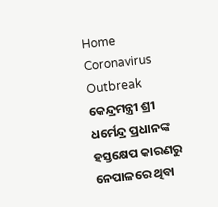Home Coronavirus Outbreak କେନ୍ଦ୍ରମନ୍ତ୍ରୀ ଶ୍ରୀ ଧର୍ମେନ୍ଦ୍ର ପ୍ରଧାନଙ୍କ ହସ୍ତକ୍ଷେପ କାରଣରୁ ନେପାଳରେ ଥିବା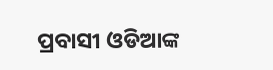ପ୍ରବାସୀ ଓଡିଆଙ୍କ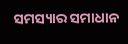ସମସ୍ୟାର ସମାଧାନ